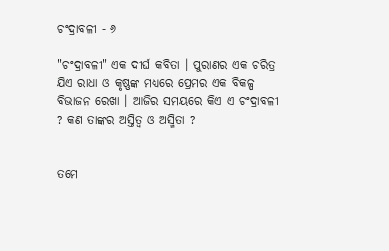ଚଂଦ୍ରାବଳୀ - ୬

"ଚଂଦ୍ରାବଳୀ" ଏକ ଦୀର୍ଘ କବିତା । ପୁରାଣର ଏକ ଚରିତ୍ର ଯିଏ ରାଧା ଓ କୃଷ୍ଣଙ୍କ ମଧ୍ୟରେ ପ୍ରେମର ଏକ ବିକଳ୍ପ ବିଭାଜନ ରେଖା । ଆଜିର ସମୟରେ କିଏ ଏ ଚଂଦ୍ରାବଳୀ ? କଣ ତାଙ୍କର ଅସ୍ତିତ୍ଵ ଓ ଅସ୍ମିତା ?


ତମେ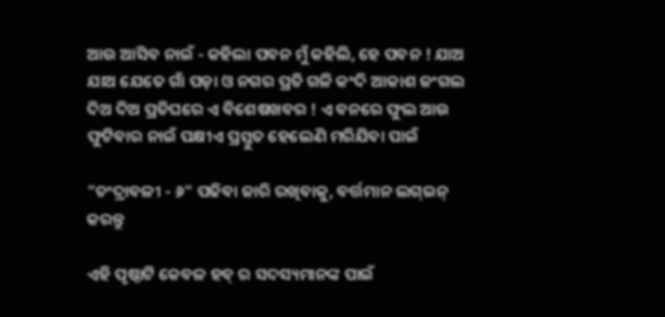ଆଉ ଆସିବ ନାଇଁ - କହିଲା ପବନ ମୁଁ କହିଲି, ହେ ପବନ ! ଯାଅ ଯାଅ ଯେତେ ଗାଁ ପଡ଼ା ଓ ନଗର ପ୍ରତି ଗଳି କଂଦି ଆକାଶ ଜଂଗଲ ଦିଅ ଦିଅ ପ୍ରତିଘରେ ଏ ବିଶେଷଖବର ! ଏ ବନରେ ଫୁଲ ଆଉ ଫୁଟିବାର ନାଇଁ ପକ୍ଷୀଏ ପ୍ରସ୍ତୁତ ହେଲେଣି ମରିଯିବା ପାଇଁ

"ଚଂଦ୍ରାବଳୀ - ୬" ପଢିବା ଜାରି ରଖିବାକୁ, ବର୍ତ୍ତମାନ ଲଗ୍ଇନ୍ କରନ୍ତୁ

ଏହି ପୃଷ୍ଠାଟି କେବଳ ହବ୍ ର ସଦସ୍ୟମାନଙ୍କ ପାଇଁ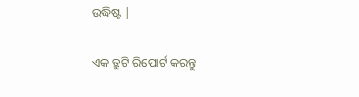ଉଦ୍ଧିଷ୍ଟ |

ଏକ ତ୍ରୁଟି ରିପୋର୍ଟ କରନ୍ତୁ